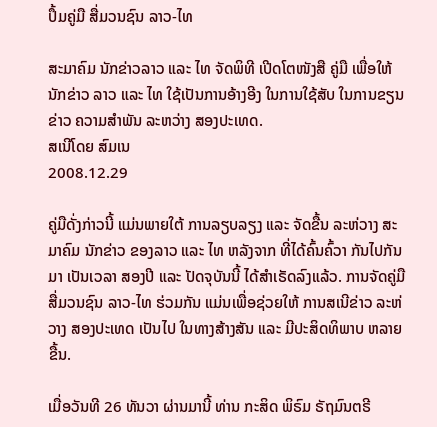ປຶ້ມຄູ່ມື ສື່ມວນຊົນ ລາວ-ໄທ

ສະມາຄົມ ນັກຂ່າວລາວ ແລະ ໄທ ຈັດພິທີ ເປີດໂຕໜັງສື ຄູ່ມື ເພື່ອໃຫ້ ນັກຂ່າວ ລາວ ແລະ ໄທ ໃຊ້ເປັນການອ້າງອີງ ໃນການໃຊ້ສັບ ໃນການຂຽນຂ່າວ ຄວາມສໍາພັນ ລະຫວ່າງ ສອງປະເທດ.
ສເນີໂດຍ ສົມເນ
2008.12.29

ຄູ່ມືດັ່ງກ່າວນີ້ ແມ່ນພາຍໃຕ້ ການລຽບລຽງ ແລະ ຈັດຂື້ນ ລະຫ່ວາງ ສະມາຄົມ ນັກຂ່າວ ຂອງລາວ ແລະ ໄທ ຫລັງຈາກ ທີ່ໄດ້ຄົ້ນຄົ້ວາ ກັນໄປກັນມາ ເປັນເວລາ ສອງປີ ແລະ ປັດຈຸບັນນີ້ ໄດ້ສໍາເຣັດລົງແລ້ວ. ການຈັດຄູ່ມື ສື່ມວນຊົນ ລາວ-ໄທ ຮ່ວມກັນ ແມ່ນເພື່ອຊ່ວຍໃຫ້ ການສເນີຂ່າວ ລະຫ່ວາງ ສອງປະເທດ ເປັນໄປ ໃນທາງສ້າງສັນ ແລະ ມີປະສິດທິພາບ ຫລາຍຂື້ນ.

ເມື່ອວັນທີ 26 ທັນວາ ຜ່ານມານີ້ ທ່ານ ກະສິດ ພິຣົມ ຣັຖມົນຕຣີ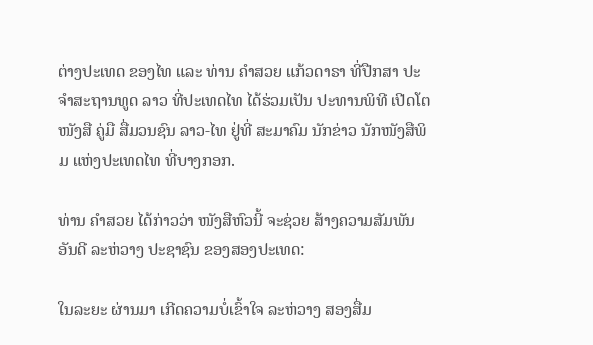ຕ່າງປະເທດ ຂອງໄທ ແລະ ທ່ານ ຄໍາສວຍ ແກ້ວດາຣາ ທີ່ປືກສາ ປະຈໍາສະຖານທູດ ລາວ ທີ່ປະເທດໄທ ໄດ້ຮ່ວມເປັນ ປະທານພິທີ ເປີດໂຕໜັງສື ຄູ່ມື ສື່ມວນຊົນ ລາວ-ໄທ ຢູ່ທີ່ ສະມາຄົມ ນັກຂ່າວ ນັກໜັງສືພິມ ແຫ່ງປະເທດໄທ ທີ່ບາງກອກ.

ທ່ານ ຄໍາສວຍ ໄດ້ກ່າວວ່າ ໜັງສືຫົວນີ້ ຈະຊ່ວຍ ສ້າງຄວາມສັມພັນ ອັນດີ ລະຫ່ວາງ ປະຊາຊົນ ຂອງສອງປະເທດ:

ໃນລະຍະ ຜ່ານມາ ເກີດຄວາມບໍ່ເຂົ້າໃຈ ລະຫ່ວາງ ສອງສື່ມ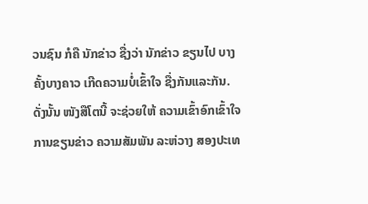ວນຊົນ ກໍຄື ນັກຂ່າວ ຊື່ງວ່າ ນັກຂ່າວ ຂຽນໄປ ບາງຄັ້ງບາງຄາວ ເກີດຄວາມບໍ່ເຂົ້າໃຈ ຊື່ງກັນແລະກັນ. ດັ່ງນັ້ນ ໜັງສືໂຕນີ້ ຈະຊ່ວຍໃຫ້ ຄວາມເຂົ້າອົກເຂົ້າໃຈ ການຂຽນຂ່າວ ຄວາມສັມພັນ ລະຫ່ວາງ ສອງປະເທ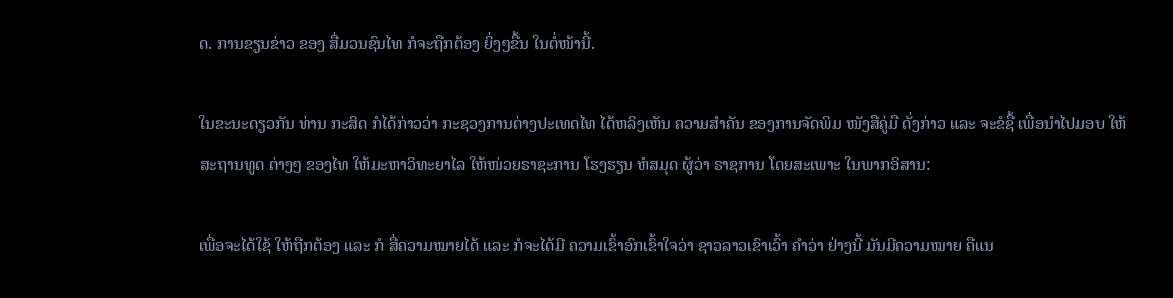ດ. ການຂຽນຂ່າວ ຂອງ ສື່ມວນຊົນໄທ ກໍຈະຖືກຕ້ອງ ຍິ່ງໆຂື້ນ ໃນຕໍ່ໜ້ານີ້.

ໃນຂະນະດຽວກັນ ທ່ານ ກະສິດ ກໍໄດ້ກ່າວວ່າ ກະຊວງການຕ່າງປະເທດໄທ ໄດ້ຫລິງເຫັນ ຄວາມສໍາຄັນ ຂອງການຈັດພິມ ໜັງສືຄູ່ມື ດັ່ງກ່າວ ແລະ ຈະຂໍຊື້ ເພື່ອນໍາໄປມອບ ໃຫ້ສະຖານທູດ ຕ່າງໆ ຂອງໄທ ໃຫ້ມະຫາວິທະຍາໄລ ໃຫ້ໜ່ວຍຣາຊະການ ໂຮງຮຽນ ຫໍສມຸດ ຜູ້ວ່າ ຣາຊການ ໂດຍສະເພາະ ໃນພາກອິສານ:

ເພື່ອຈະໄດ້ໃຊ້ ໃຫ້ຖືກຕ້ອງ ແລະ ກໍ ສື່ຄວາມໝາຍໄດ້ ແລະ ກໍຈະໄດ້ມີ ຄວາມເຂົ້າອົກເຂົ້າໃຈວ່າ ຊາວລາວເຂົາເວົ້າ ຄໍາວ່າ ຢ່າງນີ້ ມັນມີຄວາມໝາຍ ຄືແນ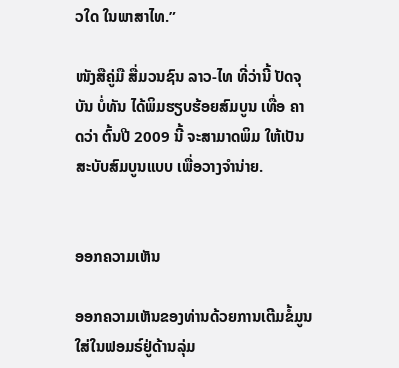ວໃດ ໃນພາສາໄທ.”

ໜັງສືຄູ່ມື ສື່ມວນຊົນ ລາວ-ໄທ ທີ່ວ່ານີ້ ປັດຈຸບັນ ບໍ່ທັນ ໄດ້ພິມຮຽບຮ້ອຍສົມບູນ ເທື່ອ ຄາດວ່າ ຕົ້ນປີ 2009 ນີ້ ຈະສາມາດພິມ ໃຫ້ເປັນ ສະບັບສົມບູນແບບ ເພື່ອວາງຈໍານ່າຍ.


ອອກຄວາມເຫັນ

ອອກຄວາມເຫັນຂອງທ່ານດ້ວຍການເຕີມຂໍ້ມູນໃສ່ໃນຟອມຣ໌ຢູ່ດ້ານລຸ່ມ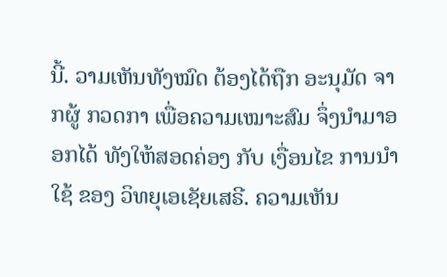ນີ້. ວາມເຫັນທັງໝົດ ຕ້ອງໄດ້ຖືກ ອະນຸມັດ ຈາກຜູ້ ກວດກາ ເພື່ອຄວາມເໝາະສົມ ຈຶ່ງນໍາມາອອກໄດ້ ທັງໃຫ້ສອດຄ່ອງ ກັບ ເງື່ອນໄຂ ການນຳໃຊ້ ຂອງ ວິທຍຸເອເຊັຍເສຣີ. ຄວາມເຫັນ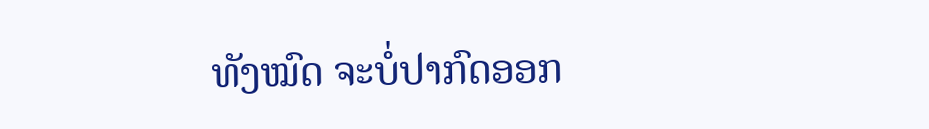ທັງໝົດ ຈະບໍ່ປາກົດອອກ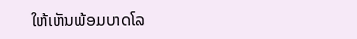ໃຫ້ເຫັນພ້ອມບາດໂລ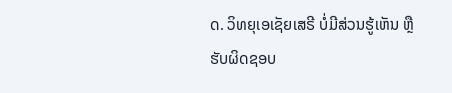ດ. ວິທຍຸເອເຊັຍເສຣີ ບໍ່ມີສ່ວນຮູ້ເຫັນ ຫຼືຮັບຜິດຊອບ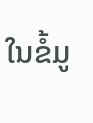ໃນຂໍ້ມູ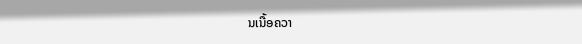ນເນື້ອຄວາ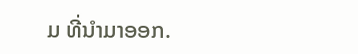ມ ທີ່ນໍາມາອອກ.